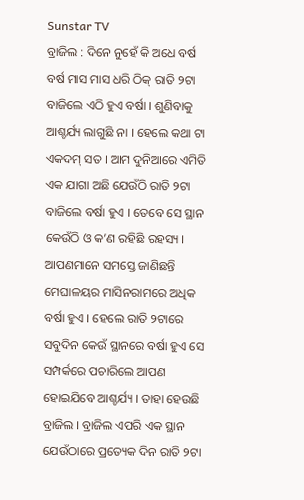Sunstar TV
ବ୍ରାଜିଲ : ଦିନେ ନୁହେଁ କି ଅଧେ ବର୍ଷ ବର୍ଷ ମାସ ମାସ ଧରି ଠିକ୍ ରାତି ୨ଟା ବାଜିଲେ ଏଠି ହୁଏ ବର୍ଷା । ଶୁଣିବାକୁ ଆଶ୍ଚର୍ଯ୍ୟ ଲାଗୁଛି ନା । ହେଲେ କଥା ଟା ଏକଦମ୍ ସତ । ଆମ ଦୁନିଆରେ ଏମିତି ଏକ ଯାଗା ଅଛି ଯେଉଁଠି ରାତି ୨ଟା ବାଜିଲେ ବର୍ଷା ହୁଏ । ତେବେ ସେ ସ୍ଥାନ କେଉଁଠି ଓ କ’ଣ ରହିଛି ରହସ୍ୟ । ଆପଣମାନେ ସମସ୍ତେ ଜାଣିଛନ୍ତି ମେଘାଳୟର ମାସିନରାମରେ ଅଧିକ ବର୍ଷା ହୁଏ । ହେଲେ ରାତି ୨ଟାରେ ସବୁଦିନ କେଉଁ ସ୍ଥାନରେ ବର୍ଷା ହୁଏ ସେ ସମ୍ପର୍କରେ ପଚାରିଲେ ଆପଣ ହୋଇଯିବେ ଆଶ୍ଚର୍ଯ୍ୟ । ତାହା ହେଉଛି ବ୍ରାଜିଲ । ବ୍ରାଜିଲ ଏପରି ଏକ ସ୍ଥାନ ଯେଉଁଠାରେ ପ୍ରତ୍ୟେକ ଦିନ ରାତି ୨ଟା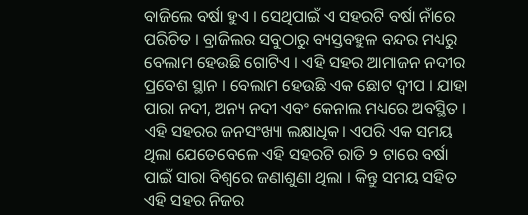ବାଜିଲେ ବର୍ଷା ହୁଏ । ସେଥିପାଇଁ ଏ ସହରଟି ବର୍ଷା ନାଁରେ ପରିଚିତ । ବ୍ରାଜିଲର ସବୁଠାରୁ ବ୍ୟସ୍ତବହୁଳ ବନ୍ଦର ମଧ୍ୟରୁ ବେଲାମ ହେଉଛି ଗୋଟିଏ । ଏହି ସହର ଆମାଜନ ନଦୀର ପ୍ରବେଶ ସ୍ଥାନ । ବେଲାମ ହେଉଛି ଏକ ଛୋଟ ଦ୍ୱୀପ । ଯାହା ପାରା ନଦୀ, ଅନ୍ୟ ନଦୀ ଏବଂ କେନାଲ ମଧ୍ୟରେ ଅବସ୍ଥିତ । ଏହି ସହରର ଜନସଂଖ୍ୟା ଲକ୍ଷାଧିକ। ଏପରି ଏକ ସମୟ ଥିଲା ଯେତେବେଳେ ଏହି ସହରଟି ରାତି ୨ ଟାରେ ବର୍ଷା ପାଇଁ ସାରା ବିଶ୍ୱରେ ଜଣାଶୁଣା ଥିଲା । କିନ୍ତୁ ସମୟ ସହିତ ଏହି ସହର ନିଜର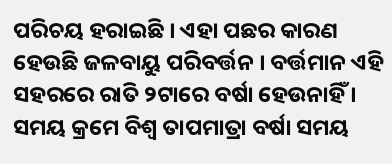ପରିଚୟ ହରାଇଛି । ଏହା ପଛର କାରଣ ହେଉଛି ଜଳବାୟୁ ପରିବର୍ତ୍ତନ । ବର୍ତ୍ତମାନ ଏହି ସହରରେ ରାତି ୨ଟାରେ ବର୍ଷା ହେଉନାହିଁ । ସମୟ କ୍ରମେ ବିଶ୍ୱ ତାପମାତ୍ରା ବର୍ଷା ସମୟ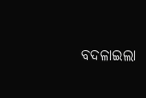ବଦଳାଇଲା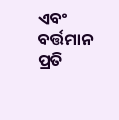ଏବଂ ବର୍ତ୍ତମାନ ପ୍ରତି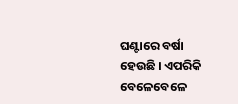ଘଣ୍ଟାରେ ବର୍ଷା ହେଉଛି । ଏପରିକି ବେଳେବେଳେ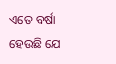ଏତେ ବର୍ଷା ହେଉଛି ଯେ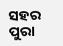ସହର ପୁରା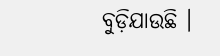ବୁଡ଼ିଯାଉଛି ।